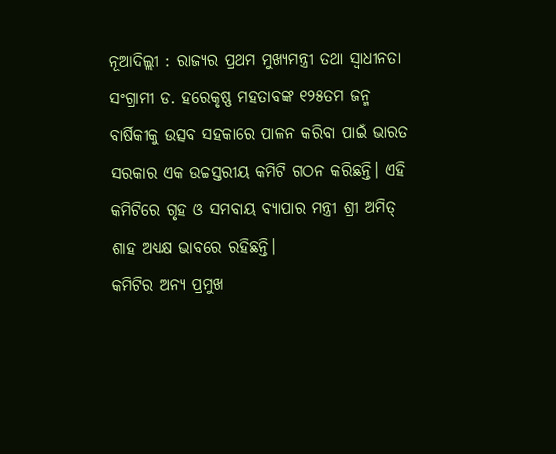ନୂଆଦିଲ୍ଲୀ : ରାଜ୍ୟର ପ୍ରଥମ ମୁଖ୍ୟମନ୍ତ୍ରୀ ତଥା ସ୍ୱାଧୀନତା ସଂଗ୍ରାମୀ ଡ. ହରେକୃଷ୍ଣ ମହତାବଙ୍କ ୧୨୫ତମ ଜନ୍ମ ବାର୍ଷିକୀକୁ ଉତ୍ସବ ସହକାରେ ପାଳନ କରିବା ପାଇଁ ଭାରତ ସରକାର ଏକ ଉଚ୍ଚସ୍ତରୀୟ କମିଟି ଗଠନ କରିଛନ୍ତି। ଏହି କମିଟିରେ ଗୃହ ଓ ସମବାୟ ବ୍ୟାପାର ମନ୍ତ୍ରୀ ଶ୍ରୀ ଅମିତ୍ ଶାହ ଅଧ୍ୟକ୍ଷ ଭାବରେ ରହିଛନ୍ତି।
କମିଟିର ଅନ୍ୟ ପ୍ରମୁଖ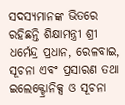ସଦସ୍ୟମାନଙ୍କ ଭିତରେ ରହିଛନ୍ତି ଶିକ୍ଷାମନ୍ତ୍ରୀ ଶ୍ରୀ ଧର୍ମେନ୍ଦ୍ର ପ୍ରଧାନ, ରେଳବାଇ, ସୂଚନା ଏବଂ ପ୍ରସାରଣ ତଥା ଇଲେକ୍ଟ୍ରୋନିକ୍ସ ଓ ସୂଚନା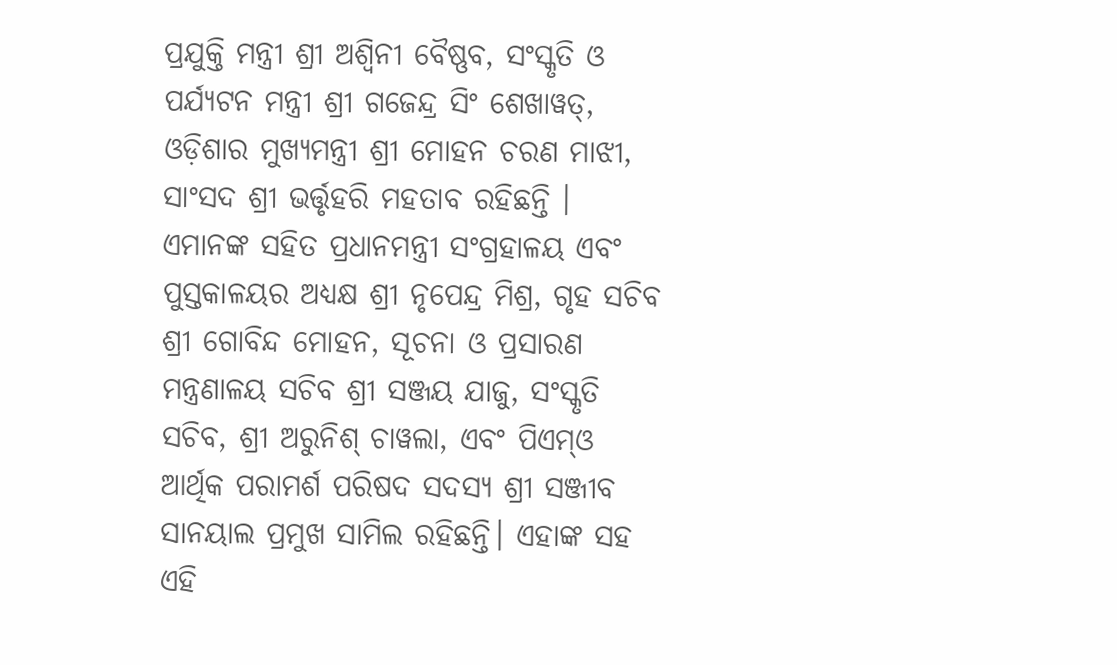ପ୍ରଯୁକ୍ତି ମନ୍ତ୍ରୀ ଶ୍ରୀ ଅଶ୍ବିନୀ ବୈଷ୍ଣବ, ସଂସ୍କୃତି ଓ ପର୍ଯ୍ୟଟନ ମନ୍ତ୍ରୀ ଶ୍ରୀ ଗଜେନ୍ଦ୍ର ସିଂ ଶେଖାୱତ୍, ଓଡ଼ିଶାର ମୁଖ୍ୟମନ୍ତ୍ରୀ ଶ୍ରୀ ମୋହନ ଚରଣ ମାଝୀ, ସାଂସଦ ଶ୍ରୀ ଭର୍ତ୍ତୃହରି ମହତାବ ରହିଛନ୍ତି ।
ଏମାନଙ୍କ ସହିତ ପ୍ରଧାନମନ୍ତ୍ରୀ ସଂଗ୍ରହାଳୟ ଏବଂ ପୁସ୍ତକାଳୟର ଅଧ୍ୟକ୍ଷ ଶ୍ରୀ ନୃପେନ୍ଦ୍ର ମିଶ୍ର, ଗୃହ ସଚିବ ଶ୍ରୀ ଗୋବିନ୍ଦ ମୋହନ, ସୂଚନା ଓ ପ୍ରସାରଣ ମନ୍ତ୍ରଣାଳୟ ସଚିବ ଶ୍ରୀ ସଞ୍ଜୟ ଯାଜୁ, ସଂସ୍କୃତି ସଚିବ, ଶ୍ରୀ ଅରୁନିଶ୍ ଚାୱଲା, ଏବଂ ପିଏମ୍ଓ ଆର୍ଥିକ ପରାମର୍ଶ ପରିଷଦ ସଦସ୍ୟ ଶ୍ରୀ ସଞ୍ଜୀବ ସାନୟାଲ ପ୍ରମୁଖ ସାମିଲ ରହିଛନ୍ତି। ଏହାଙ୍କ ସହ ଏହି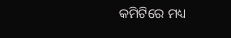କମିଟିରେ ମଧ୍ୟ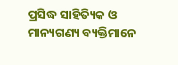ପ୍ରସିଦ୍ଧ ସାହିତ୍ୟିକ ଓ ମାନ୍ୟଗଣ୍ୟ ବ୍ୟକ୍ତିମାନେ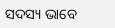ସଦସ୍ୟ ଭାବେ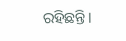ରହିଛନ୍ତି।